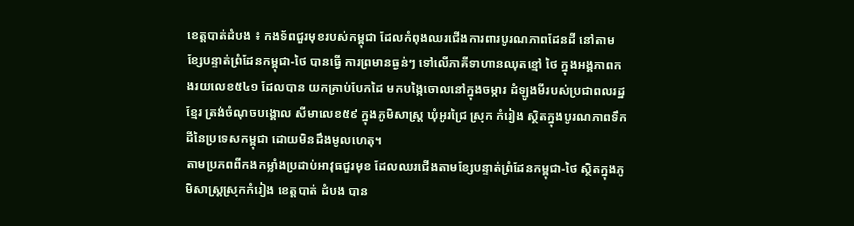ខេត្តបាត់ដំបង ៖ កងទ័ពជួរមុខរបស់កម្ពុជា ដែលកំពុងឈរជើងការពារបូរណភាពដែនដី នៅតាមខ្សែបន្ទាត់ព្រំដែនកម្ពុជា-ថៃ បានធ្វើ ការព្រមានធ្ងន់ៗ ទៅលើភាគីទាហានឈុតខ្មៅ ថៃ ក្នុងអង្គភាពកងរយលេខ៥៤១ ដែលបាន យកគ្រាប់បែកដៃ មកបង្កៃចោលនៅក្នុងចម្ការ ដំឡូងមីរបស់ប្រជាពលរដ្ឋខ្មែរ ត្រង់ចំណុចបង្គោល សីមាលេខ៥៩ ក្នុងភូមិសាស្ត្រ ឃុំអូរជ្រៃ ស្រុក កំរៀង ស្ថិតក្នុងបូរណភាពទឹកដីនៃប្រទេសកម្ពុជា ដោយមិនដឹងមូលហេតុ។
តាមប្រភពពីកងកម្លាំងប្រដាប់អាវុធជួរមុខ ដែលឈរជើងតាមខ្សែបន្ទាត់ព្រំដែនកម្ពុជា-ថៃ ស្ថិតក្នុងភូមិសាស្ត្រស្រុកកំរៀង ខេត្តបាត់ ដំបង បាន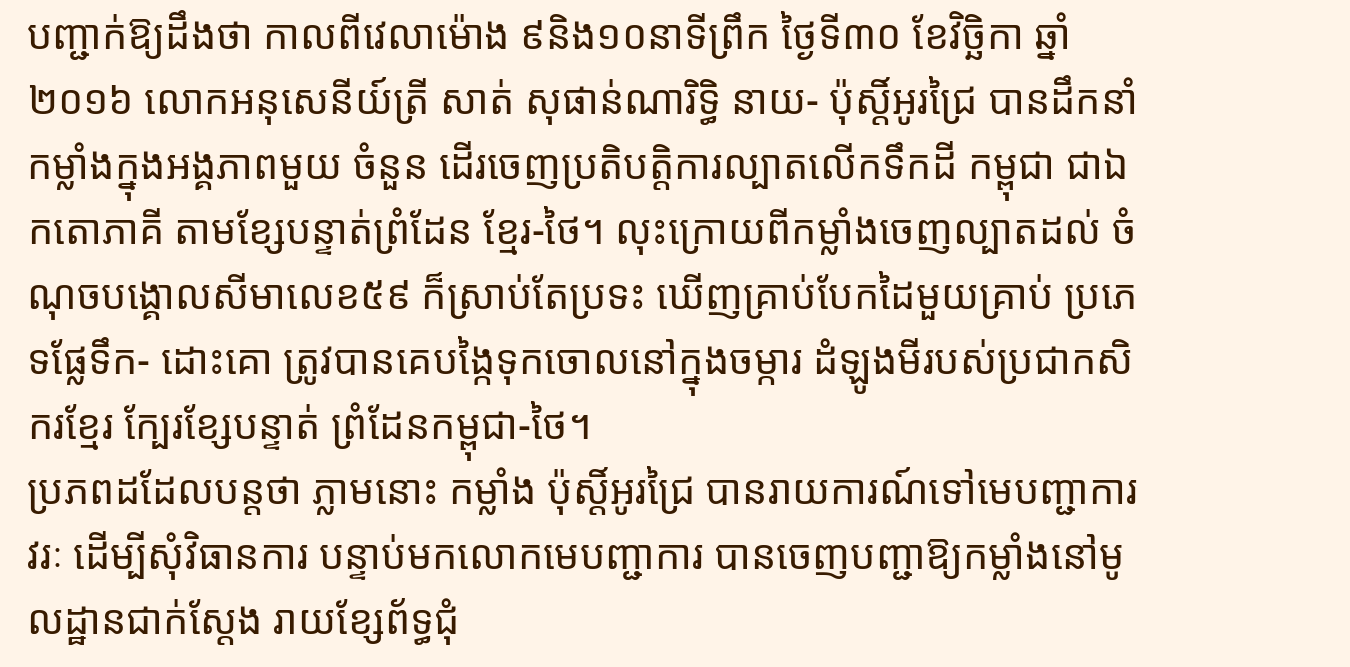បញ្ជាក់ឱ្យដឹងថា កាលពីវេលាម៉ោង ៩និង១០នាទីព្រឹក ថ្ងៃទី៣០ ខែវិច្ឆិកា ឆ្នាំ២០១៦ លោកអនុសេនីយ៍ត្រី សាត់ សុផាន់ណារិទ្ធិ នាយ- ប៉ុស្តិ៍អូរជ្រៃ បានដឹកនាំកម្លាំងក្នុងអង្គភាពមួយ ចំនួន ដើរចេញប្រតិបត្តិការល្បាតលើកទឹកដី កម្ពុជា ជាឯកតោភាគី តាមខ្សែបន្ទាត់ព្រំដែន ខ្មែរ-ថៃ។ លុះក្រោយពីកម្លាំងចេញល្បាតដល់ ចំណុចបង្គោលសីមាលេខ៥៩ ក៏ស្រាប់តែប្រទះ ឃើញគ្រាប់បែកដៃមួយគ្រាប់ ប្រភេទផ្លែទឹក- ដោះគោ ត្រូវបានគេបង្កៃទុកចោលនៅក្នុងចម្ការ ដំឡូងមីរបស់ប្រជាកសិករខ្មែរ ក្បែរខ្សែបន្ទាត់ ព្រំដែនកម្ពុជា-ថៃ។
ប្រភពដដែលបន្តថា ភ្លាមនោះ កម្លាំង ប៉ុស្តិ៍អូរជ្រៃ បានរាយការណ៍ទៅមេបញ្ជាការវរៈ ដើម្បីសុំវិធានការ បន្ទាប់មកលោកមេបញ្ជាការ បានចេញបញ្ជាឱ្យកម្លាំងនៅមូលដ្ឋានជាក់ស្តែង រាយខ្សែព័ទ្ធជុំ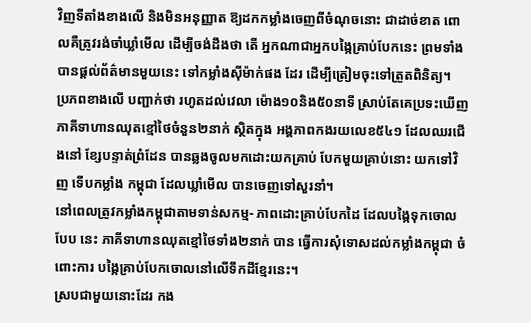វិញទីតាំងខាងលើ និងមិនអនុញ្ញាត ឱ្យដកកម្លាំងចេញពីចំណុចនោះ ជាដាច់ខាត ពោលគឺត្រូវរង់ចាំឃ្លាំមើល ដើម្បីចង់ដឹងថា តើ អ្នកណាជាអ្នកបង្កៃគ្រាប់បែកនេះ ព្រមទាំង បានផ្តល់ព័ត៌មានមួយនេះ ទៅកម្លាំងស៊ីម៉ាក់ផង ដែរ ដើម្បីត្រៀមចុះទៅត្រួតពិនិត្យ។
ប្រភពខាងលើ បញ្ជាក់ថា រហូតដល់វេលា ម៉ោង១០និង៥០នាទី ស្រាប់តែគេប្រទះឃើញ ភាគីទាហានឈុតខ្មៅថៃចំនួន២នាក់ ស្ថិតក្នុង អង្គភាពកងរយលេខ៥៤១ ដែលឈរជើងនៅ ខ្សែបន្ទាត់ព្រំដែន បានឆ្លងចូលមកដោះយកគ្រាប់ បែកមួយគ្រាប់នោះ យកទៅវិញ ទើបកម្លាំង កម្ពុជា ដែលឃ្លាំមើល បានចេញទៅសួរនាំ។
នៅពេលត្រូវកម្លាំងកម្ពុជាតាមទាន់សកម្ម- ភាពដោះគ្រាប់បែកដៃ ដែលបង្កៃទុកចោលបែប នេះ ភាគីទាហានឈុតខ្មៅថៃទាំង២នាក់ បាន ធ្វើការសុំទោសដល់កម្លាំងកម្ពុជា ចំពោះការ បង្កៃគ្រាប់បែកចោលនៅលើទឹកដីខ្មែរនេះ។
ស្របជាមួយនោះដែរ កង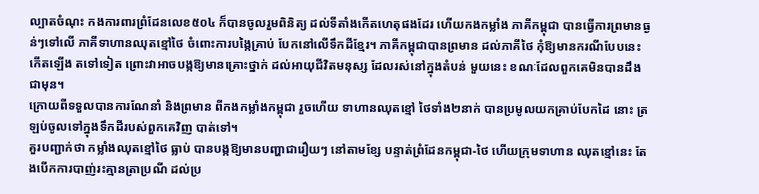ល្បាតចំណុះ កងការពារព្រំដែនលេខ៥០៤ ក៏បានចូលរួមពិនិត្យ ដល់ទីតាំងកើតហេតុផងដែរ ហើយកងកម្លាំង ភាគីកម្ពុជា បានធ្វើការព្រមានធ្ងន់ៗទៅលើ ភាគីទាហានឈុតខ្មៅថៃ ចំពោះការបង្កៃគ្រាប់ បែកនៅលើទឹកដីខ្មែរ។ ភាគីកម្ពុជាបានព្រមាន ដល់ភាគីថៃ កុំឱ្យមានករណីបែបនេះកើតឡើង តទៅទៀត ព្រោះវាអាចបង្កឱ្យមានគ្រោះថ្នាក់ ដល់អាយុជីវិតមនុស្ស ដែលរស់នៅក្នុងតំបន់ មួយនេះ ខណៈដែលពួកគេមិនបានដឹងជាមុន។
ក្រោយពីទទួលបានការណែនាំ និងព្រមាន ពីកងកម្លាំងកម្ពុជា រួចហើយ ទាហានឈុតខ្មៅ ថៃទាំង២នាក់ បានប្រមូលយកគ្រាប់បែកដៃ នោះ ត្រឡប់ចូលទៅក្នុងទឹកដីរបស់ពួកគេវិញ បាត់ទៅ។
គួរបញ្ជាក់ថា កម្លាំងឈុតខ្មៅថៃ ធ្លាប់ បានបង្កឱ្យមានបញ្ហាជារឿយៗ នៅតាមខ្សែ បន្ទាត់ព្រំដែនកម្ពុជា-ថៃ ហើយក្រុមទាហាន ឈុតខ្មៅនេះ តែងបើកការបាញ់រះគ្មានត្រាប្រណី ដល់ប្រ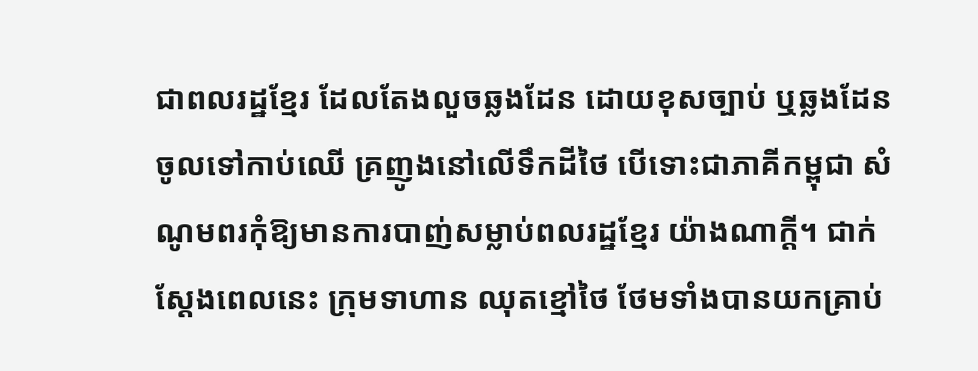ជាពលរដ្ឋខ្មែរ ដែលតែងលួចឆ្លងដែន ដោយខុសច្បាប់ ឬឆ្លងដែនចូលទៅកាប់ឈើ គ្រញូងនៅលើទឹកដីថៃ បើទោះជាភាគីកម្ពុជា សំណូមពរកុំឱ្យមានការបាញ់សម្លាប់ពលរដ្ឋខ្មែរ យ៉ាងណាក្តី។ ជាក់ស្តែងពេលនេះ ក្រុមទាហាន ឈុតខ្មៅថៃ ថែមទាំងបានយកគ្រាប់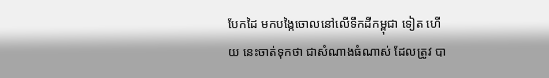បែកដៃ មកបង្កៃចោលនៅលើទឹកដីកម្ពុជា ទៀត ហើយ នេះចាត់ទុកថា ជាសំណាងធំណាស់ ដែលត្រូវ បា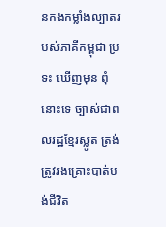នកងកម្លាំងល្បាតរបស់ភាគីកម្ពុជា ប្រទះ ឃើញមុន ពុំនោះទេ ច្បាស់ជាពលរដ្ឋខ្មែរស្លូត ត្រង់ ត្រូវរងគ្រោះបាត់បង់ជីវិត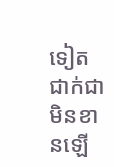ទៀតជាក់ជា មិនខានឡើ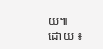យ៕
ដោយ ៖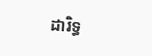ដារិទ្ធ